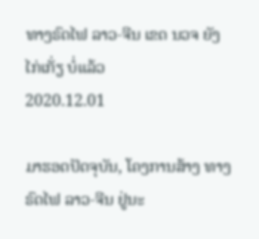ທາງຣົດໄຟ ລາວ-ຈີນ ເຂດ ນວຈ ຍັງໄກ່ເກັ່ຽ ບໍ່ແລ້ວ
2020.12.01

ມາຮອດປັດຈຸບັນ, ໂຄງການສ້າງ ທາງຣົດໄຟ ລາວ-ຈີນ ຢູ່ນະ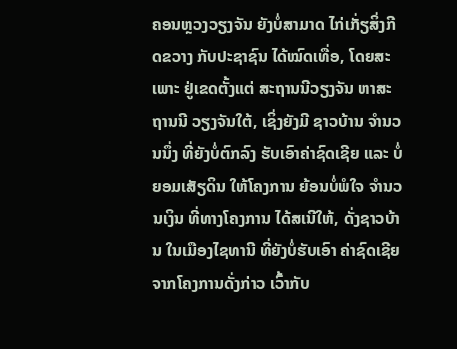ຄອນຫຼວງວຽງຈັນ ຍັງບໍ່ສາມາດ ໄກ່ເກັ່ຽສິ່ງກີດຂວາງ ກັບປະຊາຊົນ ໄດ້ໝົດເທື່ອ, ໂດຍສະເພາະ ຢູ່ເຂດຕັ້ງແຕ່ ສະຖານນີວຽງຈັນ ຫາສະຖານນີ ວຽງຈັນໃຕ້, ເຊິ່ງຍັງມີ ຊາວບ້ານ ຈໍານວນນຶ່ງ ທີ່ຍັງບໍ່ຕົກລົງ ຮັບເອົາຄ່າຊົດເຊີຍ ແລະ ບໍ່ຍອມເສັຽດິນ ໃຫ້ໂຄງການ ຍ້ອນບໍ່ພໍໃຈ ຈໍານວນເງິນ ທີ່ທາງໂຄງການ ໄດ້ສເນີໃຫ້, ດັ່ງຊາວບ້ານ ໃນເມືອງໄຊທານີ ທີ່ຍັງບໍ່ຮັບເອົາ ຄ່າຊົດເຊີຍ ຈາກໂຄງການດັ່ງກ່າວ ເວົ້າກັບ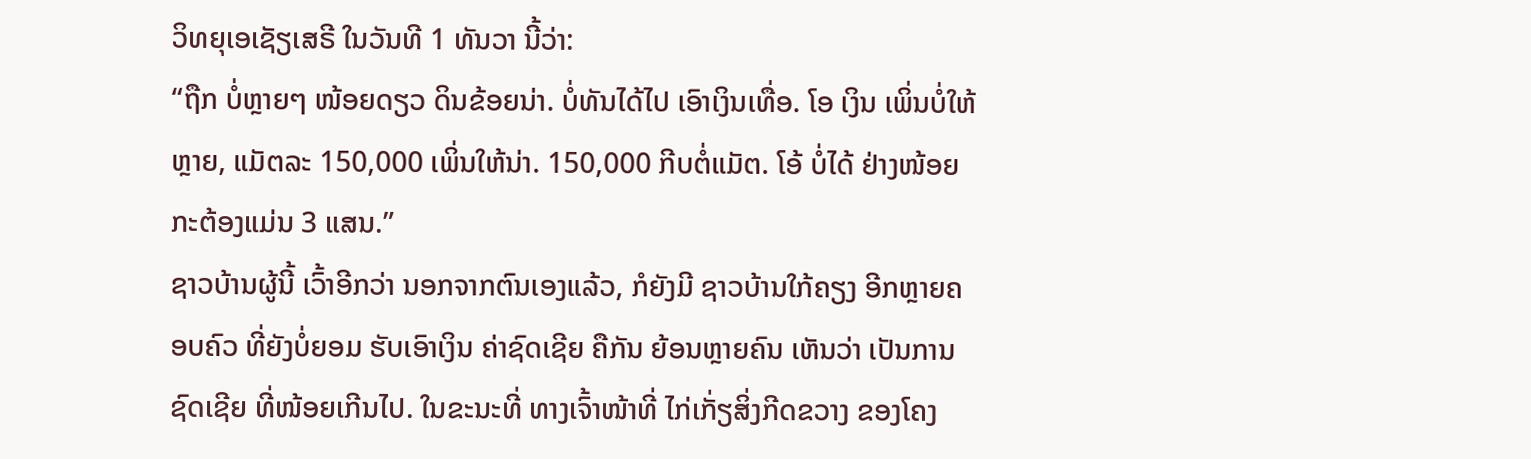ວິທຍຸເອເຊັຽເສຣີ ໃນວັນທີ 1 ທັນວາ ນີ້ວ່າ:
“ຖືກ ບໍ່ຫຼາຍໆ ໜ້ອຍດຽວ ດິນຂ້ອຍນ່າ. ບໍ່ທັນໄດ້ໄປ ເອົາເງິນເທື່ອ. ໂອ ເງິນ ເພິ່ນບໍ່ໃຫ້ຫຼາຍ, ແມັຕລະ 150,000 ເພິ່ນໃຫ້ນ່າ. 150,000 ກີບຕໍ່ແມັຕ. ໂອ້ ບໍ່ໄດ້ ຢ່າງໜ້ອຍ ກະຕ້ອງແມ່ນ 3 ແສນ.”
ຊາວບ້ານຜູ້ນີ້ ເວົ້າອີກວ່າ ນອກຈາກຕົນເອງແລ້ວ, ກໍຍັງມີ ຊາວບ້ານໃກ້ຄຽງ ອີກຫຼາຍຄອບຄົວ ທີ່ຍັງບໍ່ຍອມ ຮັບເອົາເງິນ ຄ່າຊົດເຊີຍ ຄືກັນ ຍ້ອນຫຼາຍຄົນ ເຫັນວ່າ ເປັນການຊົດເຊີຍ ທີ່ໜ້ອຍເກີນໄປ. ໃນຂະນະທີ່ ທາງເຈົ້າໜ້າທີ່ ໄກ່ເກັ່ຽສິ່ງກີດຂວາງ ຂອງໂຄງ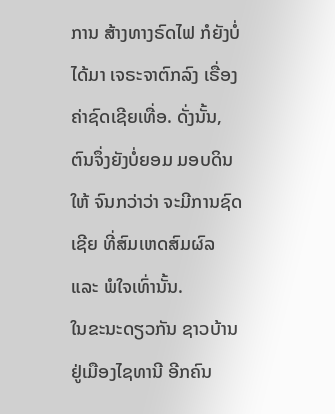ການ ສ້າງທາງຣົດໄຟ ກໍຍັງບໍ່ໄດ້ມາ ເຈຣະຈາຕົກລົງ ເຣື່ອງຄ່າຊົດເຊີຍເທື່ອ. ດັ່ງນັ້ນ, ຕົນຈຶ່ງຍັງບໍ່ຍອມ ມອບດິນໃຫ້ ຈົນກວ່າວ່າ ຈະມີການຊົດເຊີຍ ທີ່ສົມເຫດສົມຜົລ ແລະ ພໍໃຈເທົ່ານັ້ນ.
ໃນຂະນະດຽວກັນ ຊາວບ້ານ ຢູ່ເມືອງໄຊທານີ ອີກຄົນ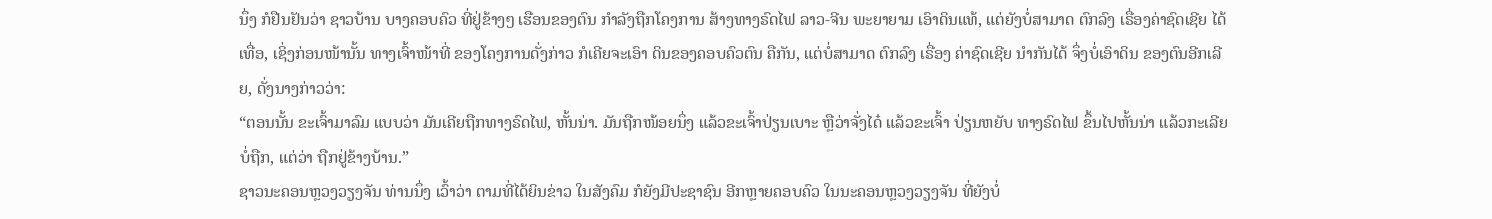ນຶ່ງ ກໍຢືນຢັນວ່າ ຊາວບ້ານ ບາງຄອບຄົວ ທີ່ຢູ່ຂ້າງໆ ເຮືອນຂອງຕົນ ກໍາລັງຖືກໂຄງການ ສ້າງທາງຣົດໄຟ ລາວ-ຈີນ ພະຍາຍາມ ເອົາດິນແທ້, ແຕ່ຍັງບໍ່ສາມາດ ຕົກລົງ ເຣື່ອງຄ່າຊົດເຊີຍ ໄດ້ເທື່ອ, ເຊິ່ງກ່ອນໜ້ານັ້ນ ທາງເຈົ້າໜ້າທີ່ ຂອງໂຄງການດັ່ງກ່າວ ກໍເຄີຍຈະເອົາ ດິນຂອງຄອບຄົວຕົນ ຄືກັນ, ແຕ່ບໍ່ສາມາດ ຕົກລົງ ເຣື່ອງ ຄ່າຊົດເຊີຍ ນໍາກັນໄດ້ ຈຶ່ງບໍ່ເອົາດິນ ຂອງຕົນອີກເລີຍ, ດັ່ງນາງກ່າວວ່າ:
“ຕອນນັ້ນ ຂະເຈົ້າມາລົມ ແບບວ່າ ມັນເຄີຍຖືກທາງຣົດໄຟ, ຫັ້ນນ່າ. ມັນຖືກໜ້ອຍນຶ່ງ ແລ້ວຂະເຈົ້າປ່ຽນເບາະ ຫຼືວ່າຈັ່ງໄດ໋ ແລ້ວຂະເຈົ້າ ປ່ຽນຫຍັບ ທາງຣົດໄຟ ຂຶ້ນໄປຫັ້ນນ່າ ແລ້ວກະເລີຍບໍ່ຖືກ, ແຕ່ວ່າ ຖືກຢູ່ຂ້າງບ້ານ.”
ຊາວນະຄອນຫຼວງວຽງຈັນ ທ່ານນຶ່ງ ເວົ້າວ່າ ຕາມທີ່ໄດ້ຍິນຂ່າວ ໃນສັງຄົມ ກໍຍັງມີປະຊາຊົນ ອີກຫຼາຍຄອບຄົວ ໃນນະຄອນຫຼວງວຽງຈັນ ທີ່ຍັງບໍ່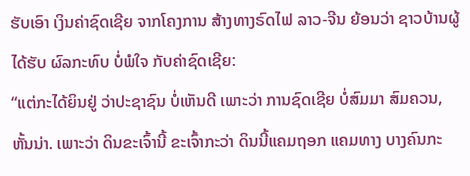ຮັບເອົາ ເງິນຄ່າຊົດເຊີຍ ຈາກໂຄງການ ສ້າງທາງຣົດໄຟ ລາວ-ຈີນ ຍ້ອນວ່າ ຊາວບ້ານຜູ້ໄດ້ຮັບ ຜົລກະທົບ ບໍ່ພໍໃຈ ກັບຄ່າຊົດເຊີຍ:
“ແຕ່ກະໄດ້ຍິນຢູ່ ວ່າປະຊາຊົນ ບໍ່ເຫັນດີ ເພາະວ່າ ການຊົດເຊີຍ ບໍ່ສົມມາ ສົມຄວນ, ຫັ້ນນ່າ. ເພາະວ່າ ດິນຂະເຈົ້ານີ້ ຂະເຈົ້າກະວ່າ ດິນນີ້ແຄມຖອກ ແຄມທາງ ບາງຄົນກະ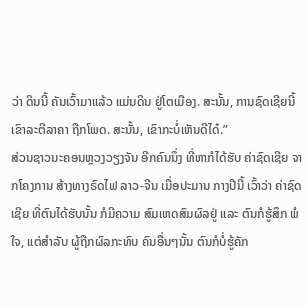ວ່າ ດິນນີ້ ຄັນເວົ້າມາແລ້ວ ແມ່ນດິນ ຢູ່ໂຕເມືອງ. ສະນັ້ນ, ການຊົດເຊີຍນີ້ ເຂົາລະຕີລາຄາ ຖືກໂພດ. ສະນັ້ນ, ເຂົາກະບໍ່ເຫັນດີໄດ໋.”
ສ່ວນຊາວນະຄອນຫຼວງວຽງຈັນ ອີກຄົນນຶ່ງ ທີ່ຫາກໍໄດ້ຮັບ ຄ່າຊົດເຊີຍ ຈາກໂຄງການ ສ້າງທາງຣົດໄຟ ລາວ-ຈີນ ເມື່ອປະມານ ກາງປີນີ້ ເວົ້າວ່າ ຄ່າຊົດເຊີຍ ທີ່ຕົນໄດ້ຮັບນັ້ນ ກໍມີຄວາມ ສົມເຫດສົມຜົລຢູ່ ແລະ ຕົນກໍຮູ້ສຶກ ພໍໃຈ, ແຕ່ສໍາລັບ ຜູ້ຖືກຜົລກະທົບ ຄົນອື່ນໆນັ້ນ ຕົນກໍບໍ່ຮູ້ຄັກ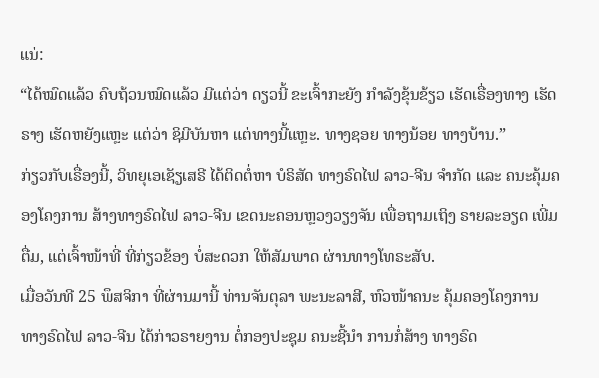ແນ່:
“ໄດ້ໝົດແລ້ວ ຄົບຖ້ວນໝົດແລ້ວ ມີແຕ່ວ່າ ດຽວນີ້ ຂະເຈົ້າກະຍັງ ກໍາລັງຂຸ້ນຂ້ຽວ ເຮັດເຣື່ອງທາງ ເຮັດຣາງ ເຮັດຫຍັງແຫຼະ ແຕ່ວ່າ ຊິມີບັນຫາ ແຕ່ທາງນີ້ແຫຼະ. ທາງຊອຍ ທາງນ້ອຍ ທາງບ້ານ.”
ກ່ຽວກັບເຣື່ອງນີ້, ວິທຍຸເອເຊັຽເສຣີ ໄດ້ຕິດຕໍ່ຫາ ບໍຣິສັດ ທາງຣົດໄຟ ລາວ-ຈີນ ຈໍາກັດ ແລະ ຄນະຄຸ້ມຄອງໂຄງການ ສ້າງທາງຣົດໄຟ ລາວ-ຈີນ ເຂດນະຄອນຫຼວງວຽງຈັນ ເພື່ອຖາມເຖິງ ຣາຍລະອຽດ ເພີ່ມຕື່ມ, ແຕ່ເຈົ້າໜ້າທີ່ ທີ່ກ່ຽວຂ້ອງ ບໍ່ສະດວກ ໃຫ້ສັມພາດ ຜ່ານທາງໂທຣະສັບ.
ເມື່ອວັນທີ 25 ພຶສຈິກາ ທີ່ຜ່ານມານີ້ ທ່ານຈັນຕຸລາ ພະນະລາສີ, ຫົວໜ້າຄນະ ຄຸ້ມຄອງໂຄງການ ທາງຣົດໄຟ ລາວ-ຈີນ ໄດ້ກ່າວຣາຍງານ ຕໍ່ກອງປະຊຸມ ຄນະຊີ້ນໍາ ການກໍ່ສ້າງ ທາງຣົດ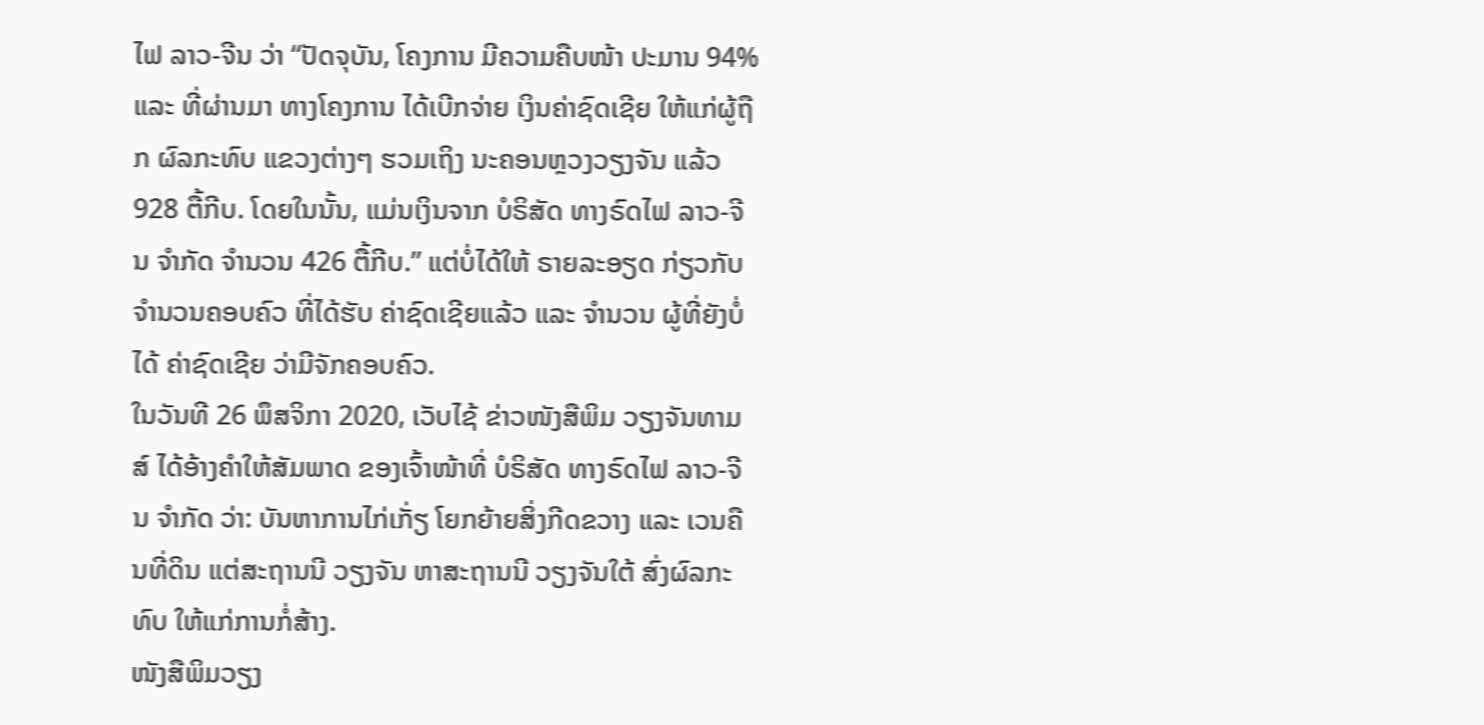ໄຟ ລາວ-ຈີນ ວ່າ “ປັດຈຸບັນ, ໂຄງການ ມີຄວາມຄືບໜ້າ ປະມານ 94% ແລະ ທີ່ຜ່ານມາ ທາງໂຄງການ ໄດ້ເບີກຈ່າຍ ເງິນຄ່າຊົດເຊີຍ ໃຫ້ແກ່ຜູ້ຖືກ ຜົລກະທົບ ແຂວງຕ່າງໆ ຮວມເຖິງ ນະຄອນຫຼວງວຽງຈັນ ແລ້ວ 928 ຕື້ກີບ. ໂດຍໃນນັ້ນ, ແມ່ນເງິນຈາກ ບໍຣິສັດ ທາງຣົດໄຟ ລາວ-ຈີນ ຈໍາກັດ ຈໍານວນ 426 ຕື້ກີບ.” ແຕ່ບໍ່ໄດ້ໃຫ້ ຣາຍລະອຽດ ກ່ຽວກັບ ຈໍານວນຄອບຄົວ ທີ່ໄດ້ຮັບ ຄ່າຊົດເຊີຍແລ້ວ ແລະ ຈໍານວນ ຜູ້ທີ່ຍັງບໍ່ໄດ້ ຄ່າຊົດເຊີຍ ວ່າມີຈັກຄອບຄົວ.
ໃນວັນທີ 26 ພຶສຈິກາ 2020, ເວັບໄຊ້ ຂ່າວໜັງສືພິມ ວຽງຈັນທາມສ໌ ໄດ້ອ້າງຄໍາໃຫ້ສັມພາດ ຂອງເຈົ້າໜ້າທີ່ ບໍຣິສັດ ທາງຣົດໄຟ ລາວ-ຈີນ ຈໍາກັດ ວ່າ: ບັນຫາການໄກ່ເກັ່ຽ ໂຍກຍ້າຍສິ່ງກີດຂວາງ ແລະ ເວນຄືນທີ່ດິນ ແຕ່ສະຖານນີ ວຽງຈັນ ຫາສະຖານນີ ວຽງຈັນໃຕ້ ສົ່ງຜົລກະທົບ ໃຫ້ແກ່ການກໍ່ສ້າງ.
ໜັງສືພິມວຽງ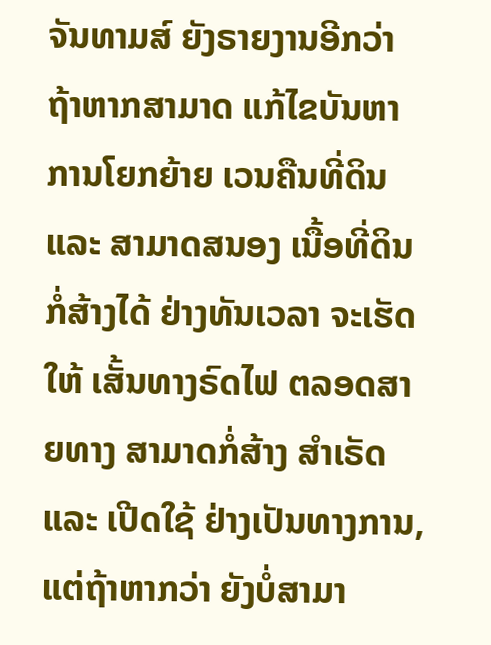ຈັນທາມສ໌ ຍັງຣາຍງານອີກວ່າ ຖ້າຫາກສາມາດ ແກ້ໄຂບັນຫາ ການໂຍກຍ້າຍ ເວນຄືນທີ່ດິນ ແລະ ສາມາດສນອງ ເນື້ອທີ່ດິນ ກໍ່ສ້າງໄດ້ ຢ່າງທັນເວລາ ຈະເຮັດໃຫ້ ເສັ້ນທາງຣົດໄຟ ຕລອດສາຍທາງ ສາມາດກໍ່ສ້າງ ສໍາເຣັດ ແລະ ເປີດໃຊ້ ຢ່າງເປັນທາງການ, ແຕ່ຖ້າຫາກວ່າ ຍັງບໍ່ສາມາ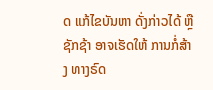ດ ແກ້ໄຂບັນຫາ ດັ່ງກ່າວໄດ້ ຫຼືຊັກຊ້າ ອາຈເຮັດໃຫ້ ການກໍ່ສ້າງ ທາງຣົດ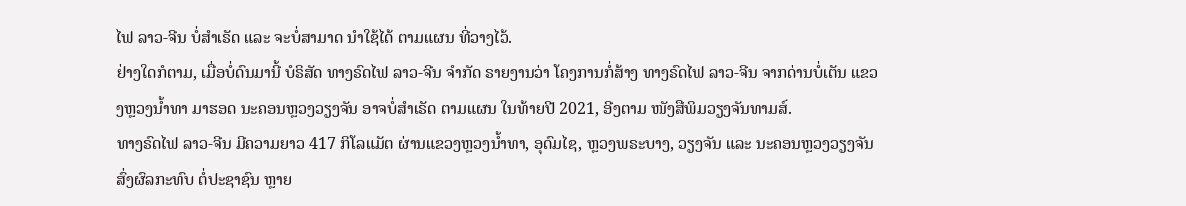ໄຟ ລາວ-ຈີນ ບໍ່ສໍາເຣັດ ແລະ ຈະບໍ່ສາມາດ ນໍາໃຊ້ໄດ້ ຕາມແຜນ ທີ່ວາງໄວ້.
ຢ່າງໃດກໍຕາມ, ເມື່ອບໍ່ດົນມານີ້ ບໍຣິສັດ ທາງຣົດໄຟ ລາວ-ຈີນ ຈໍາກັດ ຣາຍງານວ່າ ໂຄງການກໍ່ສ້າງ ທາງຣົດໄຟ ລາວ-ຈີນ ຈາກດ່ານບໍ່ເຕັນ ແຂວງຫຼວງນໍ້າທາ ມາຮອດ ນະຄອນຫຼວງວຽງຈັນ ອາຈບໍ່ສໍາເຣັດ ຕາມແຜນ ໃນທ້າຍປີ 2021, ອີງຕາມ ໜັງສືພິມວຽງຈັນທາມສ໌.
ທາງຣົດໄຟ ລາວ-ຈີນ ມີຄວາມຍາວ 417 ກິໂລແມັຕ ຜ່ານແຂວງຫຼວງນໍ້າທາ, ອຸດົມໄຊ, ຫຼວງພຣະບາງ, ວຽງຈັນ ແລະ ນະຄອນຫຼວງວຽງຈັນ ສົ່ງຜົລກະທົບ ຕໍ່ປະຊາຊົນ ຫຼາຍ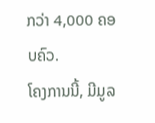ກວ່າ 4,000 ຄອບຄົວ.
ໂຄງການນີ້, ມີມູລ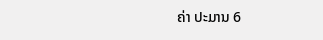ຄ່າ ປະມານ 6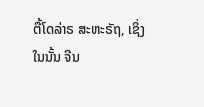ຕື້ໂດລ່າຣ ສະຫະຣັຖ, ເຊິ່ງໃນນັ້ນ ຈີນ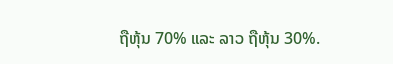ຖືຫຸ້ນ 70% ແລະ ລາວ ຖືຫຸ້ນ 30%.